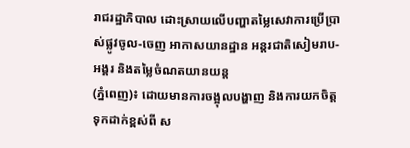រាជរដ្ឋាភិបាល ដោះស្រាយលើបញ្ហាតម្លៃសេវាការប្រើប្រាស់ផ្លូវចូល-ចេញ អាកាសយានដ្ឋាន អន្តរជាតិសៀមរាប-អង្គរ និងតម្លៃចំណតយានយន្ត
(ភ្នំពេញ)៖ ដោយមានការចង្អុលបង្ហាញ និងការយកចិត្តទុកដាក់ខ្ពស់ពី ស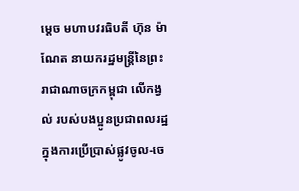ម្ដេច មហាបវរធិបតី ហ៊ុន ម៉ាណែត នាយករដ្ឋមន្ត្រីនៃព្រះរាជាណាចក្រកម្ពុជា លើកង្វល់ របស់បងប្អូនប្រជាពលរដ្ឋក្នុងការប្រើប្រាស់ផ្លូវចូល-ចេ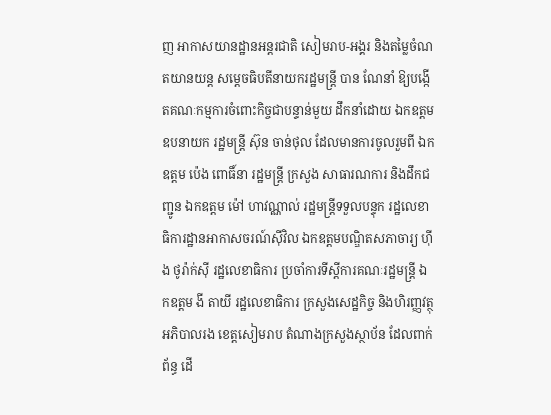ញ អាកាសយានដ្ឋានអន្តរជាតិ សៀមរាប-អង្គរ និងតម្លៃចំណតយានយន្ត សម្តេចធិបតីនាយករដ្ឋមន្ត្រី បាន ណែនាំ ឱ្យបង្កើតគណៈកម្មការចំពោះកិច្ចជាបន្ទាន់មួយ ដឹកនាំដោយ ឯកឧត្តមឧបនាយក រដ្ឋមន្ត្រី ស៊ុន ចាន់ថុល ដែលមានការចូលរួមពី ឯកឧត្តម ប៉េង ពោធិ៍នា រដ្ឋមន្ត្រី ក្រសួង សាធារណការ និងដឹកជញ្ជូន ឯកឧត្តម ម៉ៅ ហាវណ្ណាល់ រដ្ឋមន្ត្រីទទួលបន្ទុក រដ្ឋលេខាធិការដ្ឋានអាកាសចរណ៍ស៊ីវិល ឯកឧត្តមបណ្ឌិតសភាចារ្យ ហ៊ីង ថូរ៉ាក់ស៊ី រដ្ឋលេខាធិការ ប្រចាំការទីស្ដីការគណៈរដ្ឋមន្ត្រី ឯកឧត្តម ងី តាយី រដ្ឋលេខាធិការ ក្រសួងសេដ្ឋកិច្ច និងហិរញ្ញវត្ថុ អភិបាលរង ខេត្តសៀមរាប តំណាងក្រសួងស្ថាប័ន ដែលពាក់ព័ន្ធ ដើ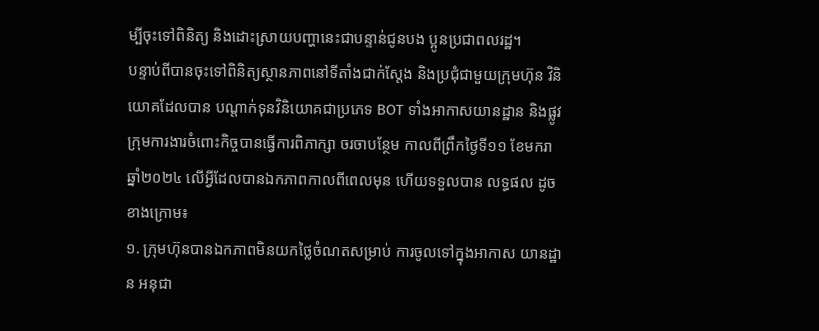ម្បីចុះទៅពិនិត្យ និងដោះស្រាយបញ្ហានេះជាបន្ទាន់ជូនបង ប្អូនប្រជាពលរដ្ឋ។
បន្ទាប់ពីបានចុះទៅពិនិត្យស្ថានភាពនៅទីតាំងជាក់ស្តែង និងប្រជុំជាមួយក្រុមហ៊ុន វិនិយោគដែលបាន បណ្តាក់ទុនវិនិយោគជាប្រភេទ BOT ទាំងអាកាសយានដ្ឋាន និងផ្លូវ ក្រុមការងារចំពោះកិច្ចបានធ្វើការពិភាក្សា ចរចាបន្ថែម កាលពីព្រឹកថ្ងៃទី១១ ខែមករា ឆ្នាំ២០២៤ លើអ្វីដែលបានឯកភាពកាលពីពេលមុន ហើយទទួលបាន លទ្ធផល ដូចខាងក្រោម៖
១. ក្រុមហ៊ុនបានឯកភាពមិនយកថ្លៃចំណតសម្រាប់ ការចូលទៅក្នុងអាកាស យានដ្ឋាន អនុជា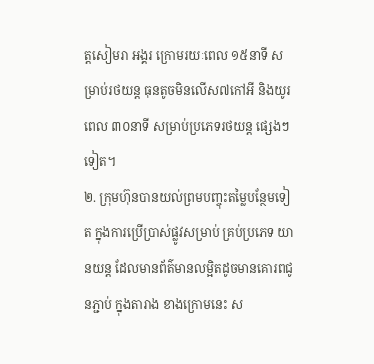ត្តសៀមរា អង្គរ ក្រោមរយៈពេល ១៥នាទី សម្រាប់រថយន្ត ធុនតូចមិនលើស៧កៅអី និងយូរពេល ៣០នាទី សម្រាប់ប្រភេទរថយន្ត ផ្សេងៗទៀត។
២. ក្រុមហ៊ុនបានយល់ព្រមបញ្ចុះតម្លៃបន្ថែមទៀត ក្នុងការប្រើប្រាស់ផ្លូវសម្រាប់ គ្រប់ប្រភេទ យានយន្ត ដែលមានព័ត៌មានលម្អិតដូចមានគោរពជូនភ្ជាប់ ក្នុងតារាង ខាងក្រោមនេះ ស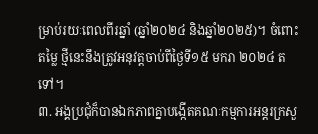ម្រាប់រយៈពេលពីរឆ្នាំ (ឆ្នាំ២០២៤ និងឆ្នាំ២០២៥)។ ចំពោះតម្លៃ ថ្មីនេះនឹងត្រូវអនុវត្តចាប់ពីថ្ងៃទី១៥ មករា ២០២៤ តទៅ។
៣. អង្គប្រជុំក៏បានឯកភាពគ្នាបង្កើតគណៈកម្មការអន្តរក្រសួ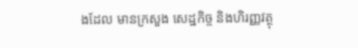ងដែល មានក្រសួង សេដ្ឋកិច្ច និងហិរញ្ញវត្ថុ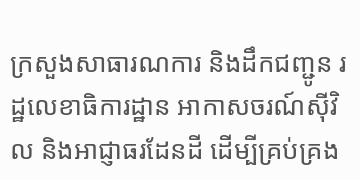ក្រសួងសាធារណការ និងដឹកជញ្ជូន រដ្ឋលេខាធិការដ្ឋាន អាកាសចរណ៍ស៊ីវិល និងអាជ្ញាធរដែនដី ដើម្បីគ្រប់គ្រង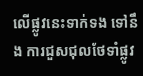លើផ្លូវនេះទាក់ទង ទៅនឹង ការជួសជុលថែទាំផ្លូវ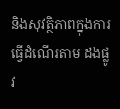និងសុវត្ថិភាពក្នុងការធ្វើដំណើរតាម ដងផ្លូវ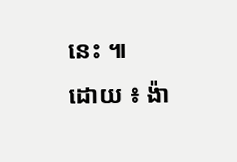នេះ ៕
ដោយ ៖ ង៉ា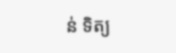ន់ ទិត្យ